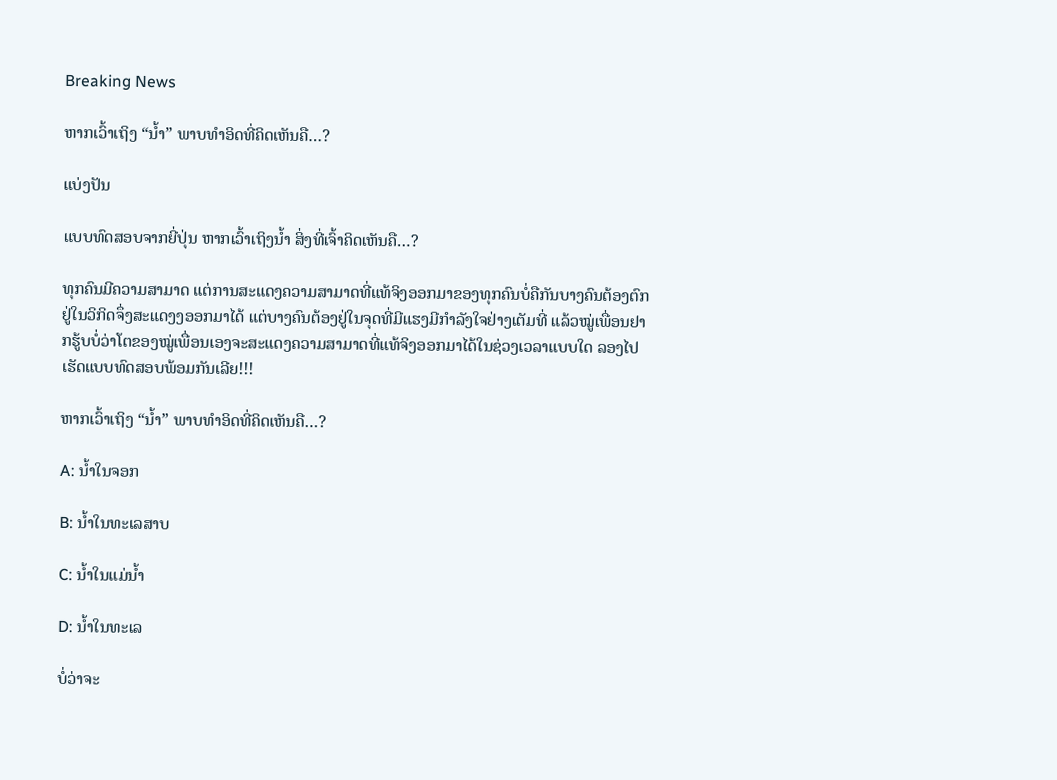Breaking News

ຫາກເວົ້າເຖິງ “ນໍ້າ” ພາບທໍາອິດທີ່ຄິດເຫັນຄື…?

ແບ່ງປັນ

ແບບທົດສອບຈາກຍີ່ປຸ່ນ ຫາກເວົ້າເຖິງນໍ້າ ສິ່ງທີ່ເຈົ້າຄິດເຫັນຄື…?

ທຸກຄົນມີຄວາມສາມາດ ແຕ່ການສະແດງຄວາມສາມາດທີ່ແທ້ຈິງອອກມາຂອງທຸກຄົນບໍ່ຄືກັນບາງຄົນຕ້ອງຕົກຢູ່ໃນວິກິດຈຶ່ງສະແດງງອອກມາໄດ້ ແຕ່ບາງຄົນຕ້ອງຢູ່ໃນຈຸດທີ່ມີແຮງມີກໍາລັງໃຈຢ່າງເຕັມທີ່ ແລ້ວໝູ່ເພື່ອນຢາກຮູ້ບບໍ່ວ່າໂຕຂອງໝູ່ເພື່ອນເອງຈະສະແດງຄວາມສາມາດທີ່ແທ້ຈິງອອກມາໄດ້ໃນຊ່ວງເວລາແບບໃດ ລອງໄປເຮັດແບບທົດສອບພ້ອມກັນເລີຍ!!!

ຫາກເວົ້າເຖິງ “ນໍ້າ” ພາບທໍາອິດທີ່ຄິດເຫັນຄື…?

A: ນໍ້າໃນຈອກ

B: ນໍ້າໃນທະເລສາບ

C: ນໍ້າໃນແມ່ນໍ້າ

D: ນໍ້າໃນທະເລ

ບໍ່ວ່າຈະ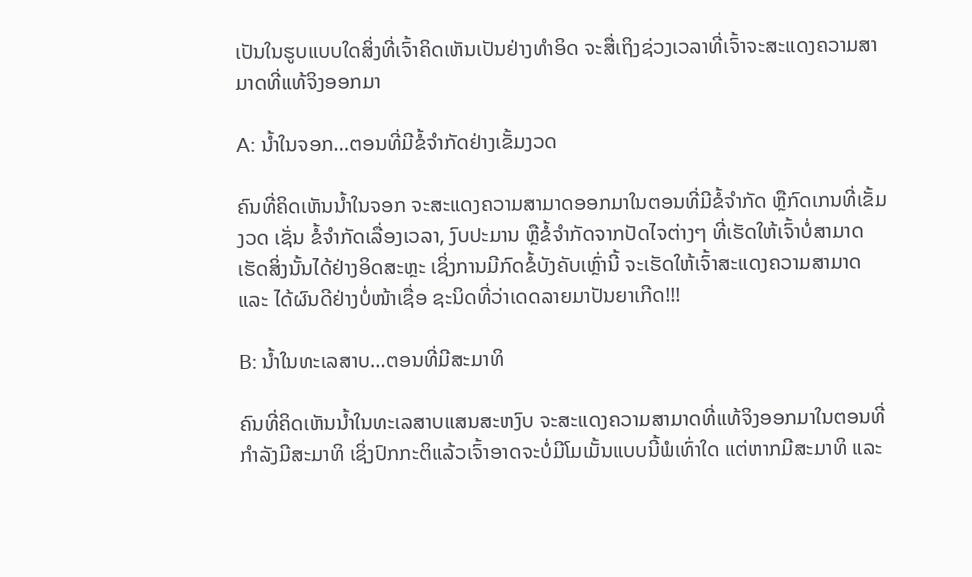ເປັນໃນຮູບແບບໃດສິ່ງທີ່ເຈົ້າຄິດເຫັນເປັນຢ່າງທໍາອິດ ຈະສື່ເຖິງຊ່ວງເວລາທີ່ເຈົ້າຈະສະແດງຄວາມສາມາດທີ່ແທ້ຈິງອອກມາ

A: ນໍ້າໃນຈອກ…ຕອນທີ່ມີຂໍ້ຈໍາກັດຢ່າງເຂັ້ມງວດ

ຄົນທີ່ຄິດເຫັນນໍ້າໃນຈອກ ຈະສະແດງຄວາມສາມາດອອກມາໃນຕອນທີ່ມີຂໍ້ຈໍາກັດ ຫຼືກົດເກນທີ່ເຂັ້ມງວດ ເຊັ່ນ ຂໍ້ຈໍາກັດເລື່ອງເວລາ, ງົບປະມານ ຫຼືຂໍ້ຈໍາກັດຈາກປັດໄຈຕ່າງໆ ທີ່ເຮັດໃຫ້ເຈົ້າບໍ່ສາມາດເຮັດສິ່ງນັ້ນໄດ້ຢ່າງອິດສະຫຼະ ເຊິ່ງການມີກົດຂໍ້ບັງຄັບເຫຼົ່ານີ້ ຈະເຮັດໃຫ້ເຈົ້າສະແດງຄວາມສາມາດ ແລະ ໄດ້ຜົນດີຢ່າງບໍ່ໜ້າເຊື່ອ ຊະນິດທີ່ວ່າເດດລາຍມາປັນຍາເກີດ!!!

B: ນໍ້າໃນທະເລສາບ…ຕອນທີ່ມີສະມາທິ

ຄົນທີ່ຄິດເຫັນນໍ້າໃນທະເລສາບແສນສະຫງົບ ຈະສະແດງຄວາມສາມາດທີ່ແທ້ຈິງອອກມາໃນຕອນທີ່ກໍາລັງມີສະມາທິ ເຊິ່ງປົກກະຕິແລ້ວເຈົ້າອາດຈະບໍ່ມີໂມເມັ້ນແບບນີ້ພໍເທົ່າໃດ ແຕ່ຫາກມີສະມາທິ ແລະ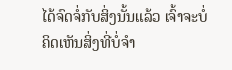ໄດ້ຈົດຈໍ່ກັບສິ່ງນັ້ນແລ້ວ ເຈົ້າຈະບໍ່ຄິດເຫັນສິ່ງທີ່ບໍ່ຈໍາ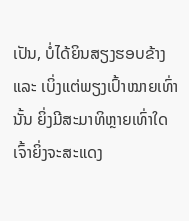ເປັນ, ບໍ່ໄດ້ຍິນສຽງຮອບຂ້າງ ແລະ ເບິ່ງແຕ່ພຽງເປົ້າໝາຍເທົ່ານັ້ນ ຍິ່ງມີສະມາທິຫຼາຍເທົ່າໃດເຈົ້າຍິ່ງຈະສະແດງ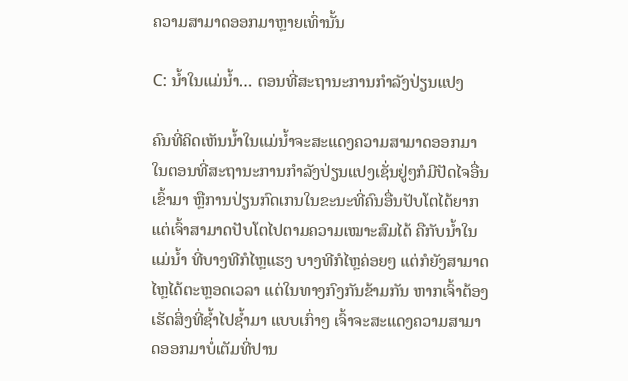ຄວາມສາມາດອອກມາຫຼາຍເທົ່ານັ້ນ

C: ນໍ້າໃນແມ່ນໍ້າ… ຕອນທີ່ສະຖານະການກໍາລັງປ່ຽນແປງ

ຄົນທີ່ຄິດເຫັນນໍ້າໃນແມ່ນໍ້າຈະສະແດງຄວາມສາມາດອອກມາໃນຕອນທີ່ສະຖານະການກໍາລັງປ່ຽນແປງເຊັ່ນຢູ່ໆກໍມີປັດໄຈອື່ນເຂົ້າມາ ຫຼືການປ່ຽນກົດເກນໃນຂະນະທີ່ຄົນອື່ນປັບໂຕໄດ້ຍາກ ແຕ່ເຈົ້າສາມາດປັບໂຕໄປຕາມຄວາມເໝາະສົມໄດ້ ຄືກັບນໍ້າໃນແມ່ນໍ້າ ທີ່ບາງທີກໍໄຫຼແຮງ ບາງທີກໍໄຫຼຄ່ອຍໆ ແຕ່ກໍຍັງສາມາດໄຫຼໄດ້ຕະຫຼອດເວລາ ແຕ່ໃນທາງກົງກັນຂ້າມກັນ ຫາກເຈົ້າຕ້ອງເຮັດສິ່ງທີ່ຊໍ້າໄປຊໍ້າມາ ແບບເກົ່າໆ ເຈົ້າຈະສະແດງຄວາມສາມາດອອກມາບໍ່ເຕັມທີ່ປານ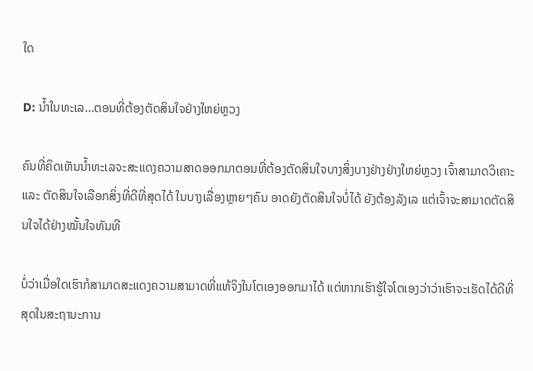ໃດ

D: ນໍ້າໃນທະເລ…ຕອນທີ່ຕ້ອງຕັດສິນໃຈຢ່າງໃຫຍ່ຫຼວງ

ຄົນທີ່ຄິດເຫັນນໍ້າທະເລຈະສະແດງຄວາມສາດອອກມາຕອນທີ່ຕ້ອງຕັດສິນໃຈບາງສິ່ງບາງຢ່າງຢ່າງໃຫຍ່ຫຼວງ ເຈົ້າສາມາດວິເຄາະ ແລະ ຕັດສິນໃຈເລືອກສິ່ງທີ່ດີທີ່ສຸດໄດ້ ໃນບາງເລື່ອງຫຼາຍໆຄົນ ອາດຍັງຕັດສິນໃຈບໍ່ໄດ້ ຍັງຕ້ອງລັງເລ ແຕ່ເຈົ້າຈະສາມາດຕັດສິນໃຈໄດ້ຢ່າງໝັ້ນໃຈທັນທີ

ບໍ່ວ່າເມື່ອໃດເຮົາກໍສາມາດສະແດງຄວາມສາມາດທີ່ແທ້ຈິງໃນໂຕເອງອອກມາໄດ້ ແຕ່ຫາກເຮົາຮູ້ໃຈໂຕເອງວ່າວ່າເຮົາຈະເຮັດໄດ້ດີທີ່ສຸດໃນສະຖານະການ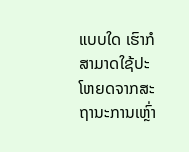ແບບໃດ ເຮົາກໍສາມາດໃຊ້ປະໂຫຍດຈາກສະຖານະການເຫຼົ່າ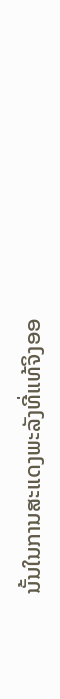ນັ້ນໃນການສະແດງພະລັງທີ່ແທ້ຈິງອອ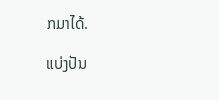ກມາໄດ້.

ແບ່ງປັນ